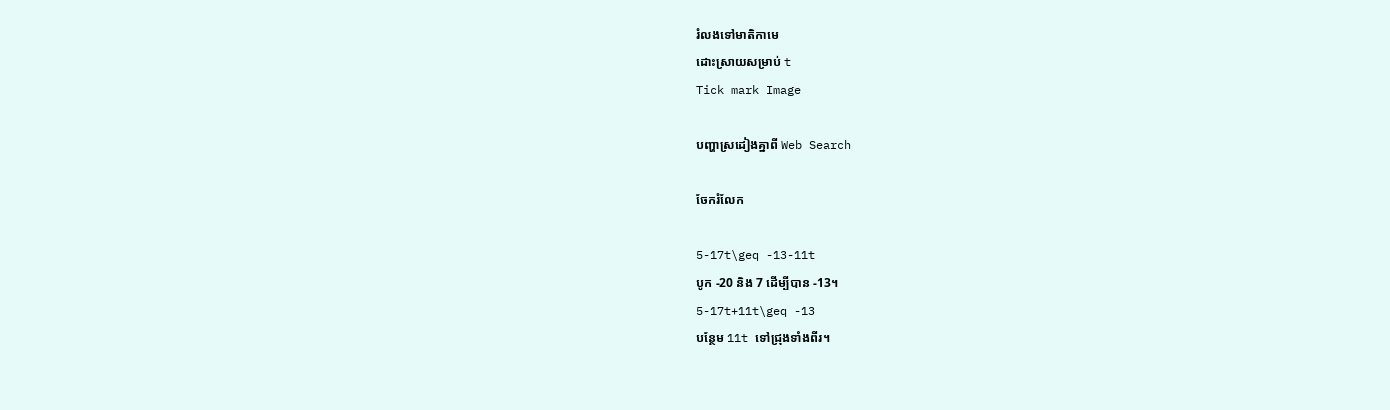រំលងទៅមាតិកាមេ
ដោះស្រាយសម្រាប់ t
Tick mark Image

បញ្ហាស្រដៀងគ្នាពី Web Search

ចែករំលែក

5-17t\geq -13-11t
បូក -20 និង 7 ដើម្បីបាន -13។
5-17t+11t\geq -13
បន្ថែម 11t ទៅជ្រុងទាំងពីរ។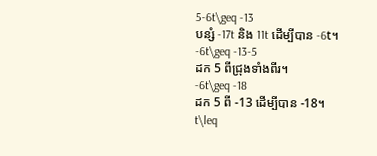5-6t\geq -13
បន្សំ -17t និង 11t ដើម្បីបាន -6t។
-6t\geq -13-5
ដក 5 ពីជ្រុងទាំងពីរ។
-6t\geq -18
ដក 5 ពី -13 ដើម្បីបាន -18។
t\leq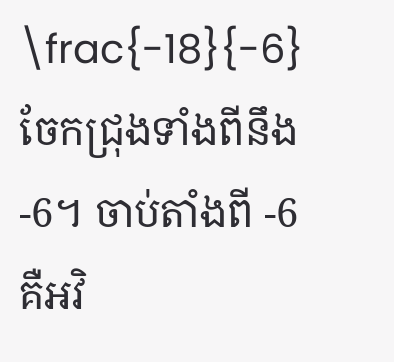\frac{-18}{-6}
ចែកជ្រុងទាំងពីនឹង -6។ ចាប់តាំងពី -6 គឺអវិ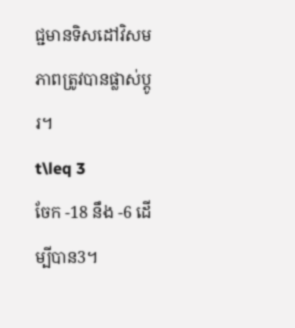ជ្ជមានទិសដៅវិសមភាពត្រូវបានផ្លាស់ប្តូរ។
t\leq 3
ចែក -18 នឹង -6 ដើម្បីបាន3។